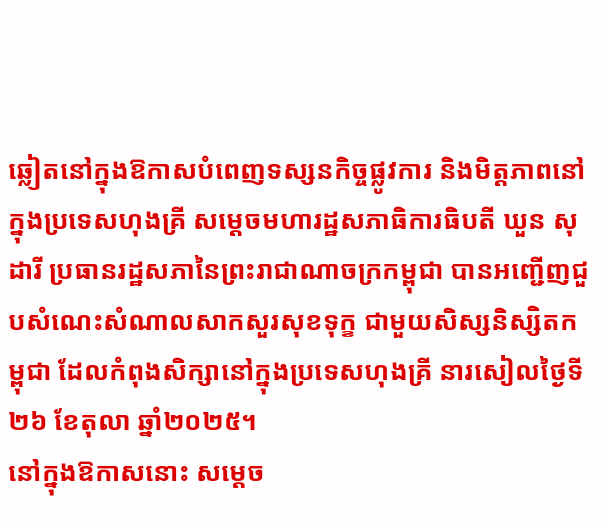ឆ្លៀតនៅក្នុងឱកាសបំពេញទស្សនកិច្ចផ្លូវការ និងមិត្តភាពនៅក្នុងប្រទេសហុងគ្រី សម្តេចមហារដ្ឋសភាធិការធិបតី ឃួន សុដារី ប្រធានរដ្ឋសភានៃព្រះរាជាណាចក្រកម្ពុជា បានអញ្ជើញជួបសំណេះសំណាលសាកសួរសុខទុក្ខ ជាមួយសិស្សនិស្សិតកម្ពុជា ដែលកំពុងសិក្សានៅក្នុងប្រទេសហុងគ្រី នារសៀលថ្ងៃទី២៦ ខែតុលា ឆ្នាំ២០២៥។
នៅក្នុងឱកាសនោះ សម្តេច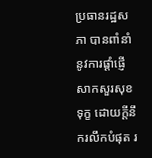ប្រធានរដ្ឋសភា បានពាំនាំនូវការផ្តាំផ្ញើសាកសួរសុខទុក្ខ ដោយក្តីនឹករលឹកបំផុត រ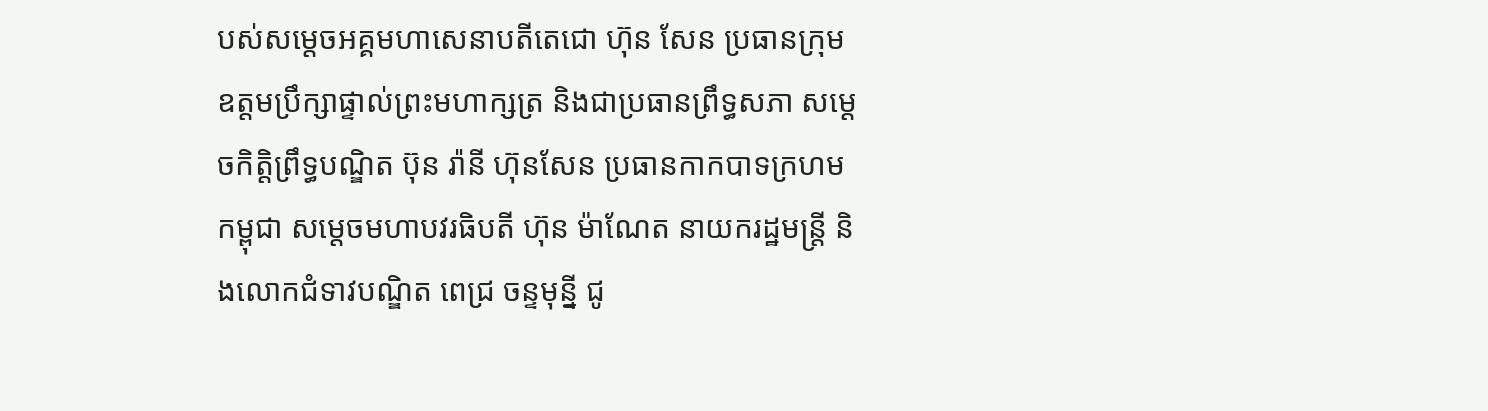បស់សម្តេចអគ្គមហាសេនាបតីតេជោ ហ៊ុន សែន ប្រធានក្រុមឧត្តមប្រឹក្សាផ្ទាល់ព្រះមហាក្សត្រ និងជាប្រធានព្រឹទ្ធសភា សម្ដេចកិត្តិព្រឹទ្ធបណ្ឌិត ប៊ុន រ៉ានី ហ៊ុនសែន ប្រធានកាកបាទក្រហមកម្ពុជា សម្តេចមហាបវរធិបតី ហ៊ុន ម៉ាណែត នាយករដ្ឋមន្រ្តី និងលោកជំទាវបណ្ឌិត ពេជ្រ ចន្ទមុន្នី ជូ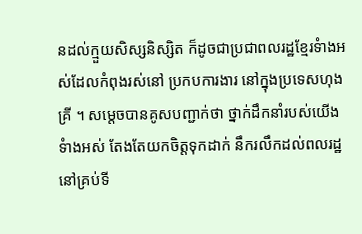នដល់ក្មួយសិស្សនិស្សិត ក៏ដូចជាប្រជាពលរដ្ឋខ្មែរទំាងអស់ដែលកំពុងរស់នៅ ប្រកបការងារ នៅក្នុងប្រទេសហុងគ្រី ។ សម្តេចបានគូសបញ្ជាក់ថា ថ្នាក់ដឹកនាំរបស់យើងទំាងអស់ តែងតែយកចិត្តទុកដាក់ នឹករលឹកដល់ពលរដ្ឋនៅគ្រប់ទី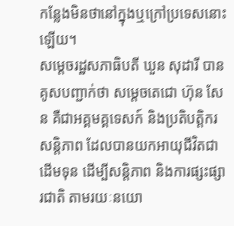កន្លែងមិនថានៅក្នុងឬក្រៅប្រទេសនោះឡើយ។
សម្តេចរដ្ឋសភាធិបតី ឃួន សុដារី បានគូសបញ្ជាក់ថា សម្តេចតេជោ ហ៊ុន សែន គឺជាអគ្គមគ្គទេសក៍ និងប្រតិបត្តិករសន្តិភាព ដែលបានយកអាយុជីវិតជាដើមទុន ដើម្បីសន្តិភាព និងការផ្សះផ្សារជាតិ តាមរយៈនយោ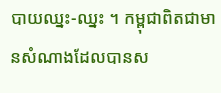បាយឈ្នះ-ឈ្នះ ។ កម្ពុជាពិតជាមានសំណាងដែលបានស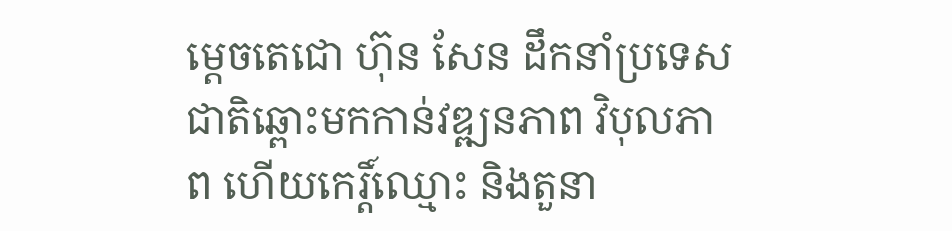ម្តេចតេជោ ហ៊ុន សែន ដឹកនាំប្រទេសជាតិឆ្ពោះមកកាន់វឌ្ឍនភាព វិបុលភាព ហើយកេរ្ដិ៍ឈ្មោះ និងតួនា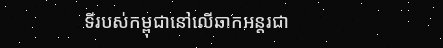ទីរបស់កម្ពុជានៅលើឆាកអន្តរជា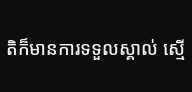តិក៏មានការទទួលស្គាល់ ស្មើ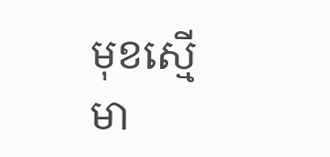មុខស្មើមា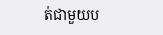ត់ជាមួយប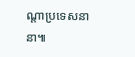ណ្តាប្រទេសនានា៕